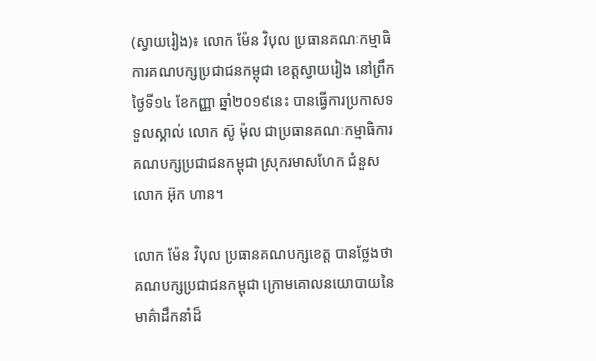(ស្វាយរៀង)៖ លោក ម៉ែន វិបុល ប្រធានគណៈកម្មាធិការគណបក្សប្រជាជនកម្ពុជា ខេត្តស្វាយរៀង នៅព្រឹកថ្ងៃទី១៤ ខែកញ្ញា ឆ្នាំ២០១៩នេះ បានធ្វើការប្រកាសទទួលស្គាល់ លោក ស៊ូ ម៉ុល ជាប្រធានគណៈកម្មាធិការ គណបក្សប្រជាជនកម្ពុជា ស្រុករមាសហែក ជំនួសលោក អ៊ុក ហាន។

លោក ម៉ែន វិបុល ប្រធានគណបក្សខេត្ត បានថ្លែងថា គណបក្សប្រជាជនកម្ពុជា ក្រោមគោលនយោបាយនៃមាគ៌ាដឹកនាំដ៏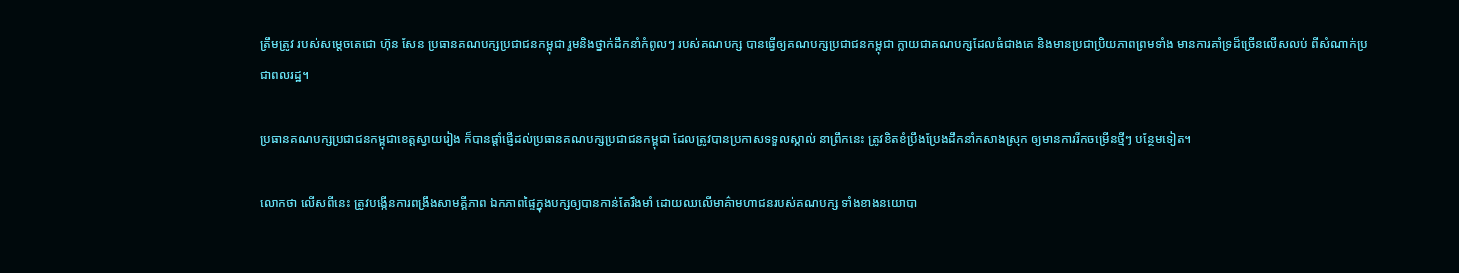ត្រឹមត្រូវ របស់សម្តេចតេជោ ហ៊ុន សែន ប្រធានគណបក្សប្រជាជនកម្ពុជា រួមនិងថ្នាក់ដឹកនាំកំពូលៗ របស់គណបក្ស បានធ្វើឲ្យគណបក្សប្រជាជនកម្ពុជា ក្លាយជាគណបក្សដែលធំជាងគេ និងមានប្រជាប្រិយភាពព្រមទាំង មានការគាំទ្រដ៏ច្រើនលើសលប់ ពីសំណាក់ប្រជាពលរដ្ឋ។

ប្រធានគណបក្សប្រជាជនកម្ពុជាខេត្តស្វាយរៀង ក៏បានផ្តាំផ្ញើដល់ប្រធានគណបក្សប្រជាជនកម្ពុជា ដែលត្រូវបានប្រកាសទទួលស្គាល់ នាព្រឹកនេះ ត្រូវខិតខំប្រឹងប្រែងដឹកនាំកសាងស្រុក ឲ្យមានការរីកចម្រើនថ្មីៗ បន្ថែមទៀត។

លោកថា លើសពីនេះ ត្រូវបង្កើនការពង្រឹងសាមគ្គីភាព ឯកភាពផ្ទៃក្នុងបក្សឲ្យបានកាន់តែរឹងមាំ ដោយឈលើមាគ៌ាមហាជនរបស់គណបក្ស ទាំងខាងនយោបា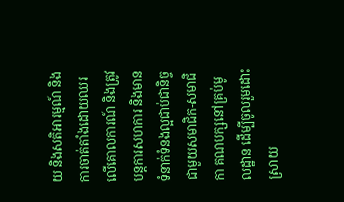យ និងសតិអារម្មណ៍ និងការចាត់តាំងដោយឈរ លើគោលការណ៍ និងត្រូវបន្តការសហការ និងមានទំនាក់ទំនងល្អជាប់ជានិច្ច ជាមួយសមាជិក-សមាជិកា គណបក្សនៅគ្រប់មូលដ្ឋាន ដើម្បីចូលរួមដោះស្រាយ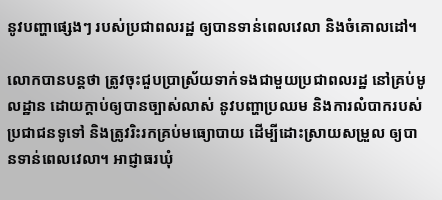នូវបញ្ហាផ្សេងៗ របស់ប្រជាពលរដ្ឋ ឲ្យបានទាន់ពេលវេលា និងចំគោលដៅ។

លោកបានបន្តថា ត្រូវចុះជួបប្រាស្រ័យទាក់ទងជាមួយប្រជាពលរដ្ឋ នៅគ្រប់មូលដ្ឋាន ដោយក្តាប់ឲ្យបានច្បាស់លាស់ នូវបញ្ហាប្រឈម និងការលំបាករបស់ប្រជាជនទូទៅ និងត្រូវរិះរកគ្រប់មធ្យោបាយ ដើម្បីដោះស្រាយសម្រួល ឲ្យបានទាន់ពេលវេលា។ អាជ្ញាធរឃុំ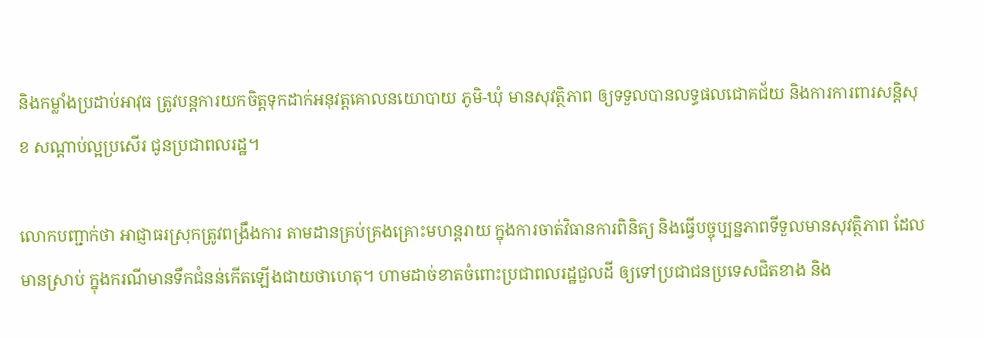និងកម្លាំងប្រដាប់អាវុធ ត្រូវបន្តការយកចិត្តទុកដាក់អនុវត្តគោលនយោបាយ ភូមិ-ឃុំ មានសុវត្ថិភាព ឲ្យទទួលបានលទ្ធផលជោគជ័យ និងការការពារសន្តិសុខ សណ្តាប់ល្អប្រសើរ ជូនប្រជាពលរដ្ឋ។

លោកបញ្ជាក់ថា អាជ្ញាធរស្រុកត្រូវពង្រឹងការ តាមដានគ្រប់គ្រងគ្រោះមហន្តរាយ ក្នុងការចាត់វិធានការពិនិត្យ និងធ្វើបច្ចុប្បន្នភាពទីទួលមានសុវត្ថិភាព ដែលមានស្រាប់ ក្នុងករណីមានទឹកជំនន់កើតឡើងជាយថាហេតុ។ ហាមដាច់ខាតចំពោះប្រជាពលរដ្ឋជួលដី ឲ្យទៅប្រជាជនប្រទេសជិតខាង និង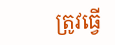ត្រូវធ្វើ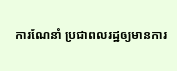ការណែនាំ ប្រជាពលរដ្ឋឲ្យមានការ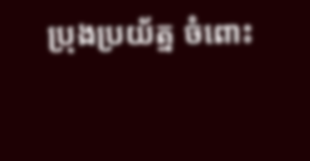ប្រុងប្រយ័ត្ន ចំពោះ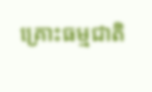គ្រោះធម្មជាតិ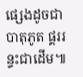ផ្សេងដូចជា បាតុភូត ផ្គររន្ទះជាដើម៕